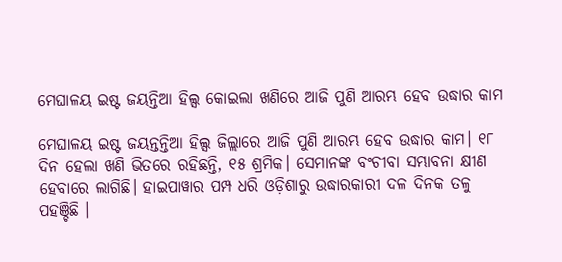ମେଘାଳୟ ଇଷ୍ଟ ଜୟନ୍ତିଆ ହିଲ୍ସ କୋଇଲା ଖଣିରେ ଆଜି ପୁଣି ଆରମ୍ଭ ହେବ ଉଦ୍ଧାର କାମ

ମେଘାଳୟ ଇଷ୍ଟ ଜୟନ୍ତନ୍ତିଆ ହିଲ୍ସ ଜିଲ୍ଲାରେ ଆଜି ପୁଣି ଆରମ୍ଭ ହେବ ଉଦ୍ଧାର କାମ। ୧୮ ଦିନ ହେଲା ଖଣି ଭିତରେ ରହିଛନ୍ତି, ୧୫ ଶ୍ରମିକ। ସେମାନଙ୍କ ବଂଚୀବା ସମ୍ଭାବନା କ୍ଷୀଣ ହେବାରେ ଲାଗିଛି। ହାଇପାୱାର ପମ୍ପ ଧରି ଓଡ଼ିଶାରୁ ଉଦ୍ଧାରକାରୀ ଦଳ ଦିନକ ତଳୁ ପହଞ୍ଚିଛି ।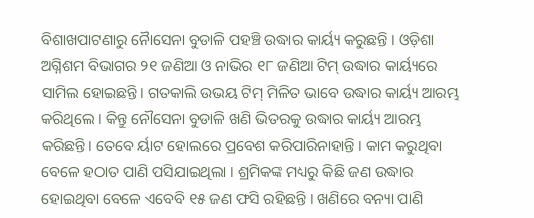ବିଶାଖପାଟଣାରୁ ନୈାସେନା ବୁଡାଳି ପହଞ୍ଚି ଉଦ୍ଧାର କାର୍ୟ୍ୟ କରୁଛନ୍ତି । ଓଡ଼ିଶା ଅଗ୍ନିଶମ ବିଭାଗର ୨୧ ଜଣିଆ ଓ ନାଭିର ୧୮ ଜଣିଆ ଟିମ୍ ଉଦ୍ଧାର କାର୍ୟ୍ୟରେ ସାମିଲ ହୋଇଛନ୍ତି। ଗତକାଲି ଉଭୟ ଟିମ୍ ମିଳିତ ଭାବେ ଉଦ୍ଧାର କାର୍ୟ୍ୟ ଆରମ୍ଭ କରିଥିଲେ । କିନ୍ତୁ ନୌସେନା ବୁଡାଳି ଖଣି ଭିତରକୁ ଉଦ୍ଧାର କାର୍ୟ୍ୟ ଆରମ୍ଭ କରିଛନ୍ତି। ତେବେ ର୍ୟାଟ ହୋଲରେ ପ୍ରବେଶ କରିପାରିନାହାନ୍ତି । କାମ କରୁଥିବା ବେଳେ ହଠାତ ପାଣି ପସିଯାଇଥିଲା । ଶ୍ରମିକଙ୍କ ମଧ୍ୟରୁ କିଛି ଜଣ ଉଦ୍ଧାର ହୋଇଥିବା ବେଳେ ଏବେବି ୧୫ ଜଣ ଫସି ରହିଛନ୍ତି । ଖଣିରେ ବନ୍ୟା ପାଣି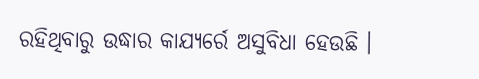ରହିଥିବାରୁ ଉଦ୍ଧାର କାଯ୍ୟର୍ରେ ଅସୁବିଧା ହେଉଛି ।